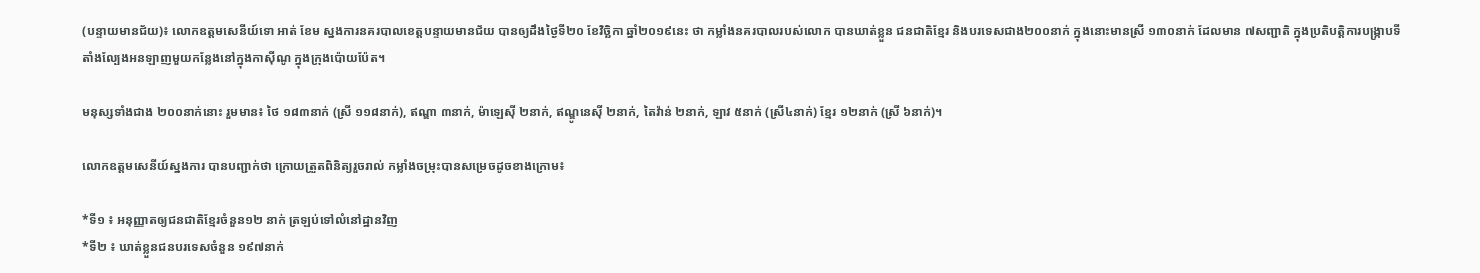(បន្ទាយមានជ័យ)៖ លោកឧត្តមសេនីយ៍ទោ អាត់ ខែម ស្នងការនគរបាលខេត្តបន្ទាយមានជ័យ បានឲ្យដឹងថ្ងៃទី២០ ខែវិច្ឆិកា ឆ្នាំ២០១៩នេះ ថា កម្លាំងនគរបាលរបស់លោក បានឃាត់ខ្លួន ជនជាតិខ្មែរ និងបរទេសជាង២០០នាក់ ក្នុងនោះមានស្រី ១៣០នាក់ ដែលមាន ៧សញ្ជាតិ ក្នុងប្រតិបត្តិការបង្ក្រាបទីតាំងល្បែងអនឡាញមួយកន្លែងនៅក្នុងកាស៊ីណូ ក្នុងក្រុងប៉ោយប៉ែត។

មនុស្សទាំងជាង ២០០នាក់នោះ រួមមាន៖ ថៃ ១៨៣នាក់ (ស្រី ១១៨នាក់), ឥណ្ឌា ៣នាក់, ម៉ាឡេស៊ី ២នាក់, ឥណ្ឌូនេស៊ី ២នាក់, តៃវ៉ាន់ ២នាក់, ឡាវ ៥នាក់ (ស្រី៤នាក់) ខ្មែរ ១២នាក់ (ស្រី ៦នាក់)។

លោកឧត្តមសេនីយ៍ស្នងការ បានបញ្ជាក់ថា ក្រោយត្រួតពិនិត្យរួចរាល់ កម្លាំងចម្រុះបានសម្រេចដូចខាងក្រោម៖

*ទី១ ៖ អនុញ្ញាតឲ្យជនជាតិខ្មែរចំនួន១២ នាក់ ត្រឡប់ទៅលំនៅដ្ឋានវិញ
*ទី២ ៖ ឃាត់ខ្លួនជនបរទេសចំនួន ១៩៧នាក់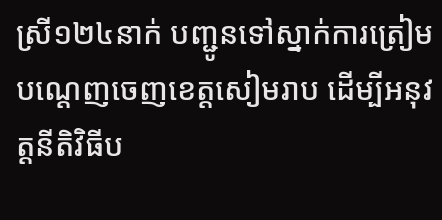ស្រី១២៤នាក់ បញ្ជូនទៅស្នាក់ការត្រៀមបណ្តេញចេញខេត្តសៀមរាប ដើម្បីអនុវត្តនីតិវិធីប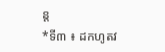ន្ត
*ទី៣ ៖ ដកហូតវ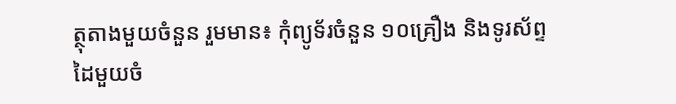ត្ថុតាងមួយចំនួន រួមមាន៖ កុំព្យូទ័រចំនួន ១០គ្រឿង និងទូរស័ព្ទដៃមួយចំ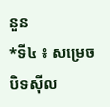នួន
*ទី៤ ៖ សម្រេចបិទស៊ីល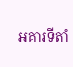អគារទីតាំ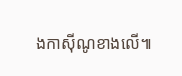ងកាស៊ីណូខាងលើ៕